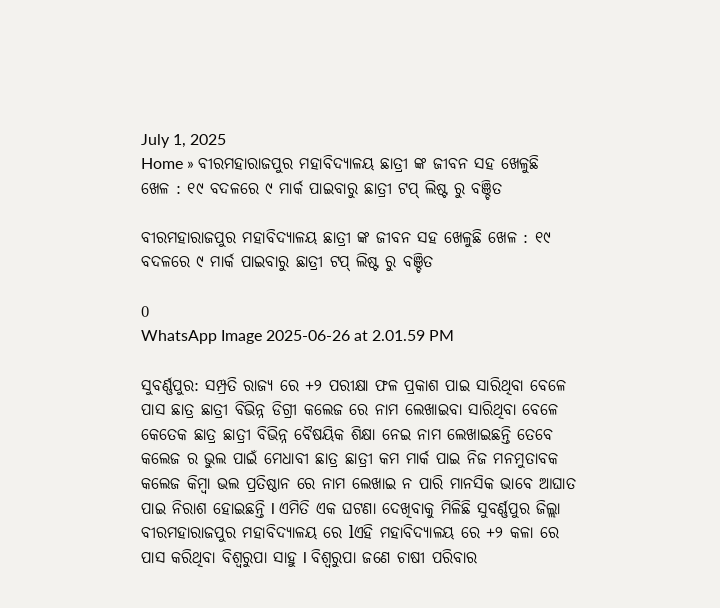July 1, 2025
Home » ବୀରମହାରାଜପୁର ମହାବିଦ୍ୟାଳୟ ଛାତ୍ରୀ ଙ୍କ ଜୀବନ ସହ ଖେଳୁଛି ଖେଳ : ୧୯ ବଦଳରେ ୯ ମାର୍କ ପାଇବାରୁ ଛାତ୍ରୀ ଟପ୍ ଲିଷ୍ଟ ରୁ ବଞ୍ଚିତ

ବୀରମହାରାଜପୁର ମହାବିଦ୍ୟାଳୟ ଛାତ୍ରୀ ଙ୍କ ଜୀବନ ସହ ଖେଳୁଛି ଖେଳ : ୧୯ ବଦଳରେ ୯ ମାର୍କ ପାଇବାରୁ ଛାତ୍ରୀ ଟପ୍ ଲିଷ୍ଟ ରୁ ବଞ୍ଚିତ

0
WhatsApp Image 2025-06-26 at 2.01.59 PM

ସୁବର୍ଣ୍ଣପୁର: ସମ୍ପ୍ରତି ରାଜ୍ୟ ରେ +୨ ପରୀକ୍ଷା ଫଳ ପ୍ରକାଶ ପାଇ ସାରିଥିବା ବେଳେ ପାସ ଛାତ୍ର ଛାତ୍ରୀ ବିଭିନ୍ନ ଡିଗ୍ରୀ କଲେଜ ରେ ନାମ ଲେଖାଇବା ସାରିଥିବା ବେଳେ କେତେକ ଛାତ୍ର ଛାତ୍ରୀ ବିଭିନ୍ନ ବୈଷୟିକ ଶିକ୍ଷା ନେଇ ନାମ ଲେଖାଇଛନ୍ତି ତେବେ କଲେଜ ର ଭୁଲ ପାଇଁ ମେଧାବୀ ଛାତ୍ର ଛାତ୍ରୀ କମ ମାର୍କ ପାଇ ନିଜ ମନମୁତାବକ କଲେଜ କିମ୍ବା ଭଲ ପ୍ରତିଷ୍ଠାନ ରେ ନାମ ଲେଖାଇ ନ ପାରି ମାନସିକ ଭାବେ ଆଘାତ ପାଇ ନିରାଶ ହୋଇଛନ୍ତି l ଏମିତି ଏକ ଘଟଣା ଦେଖିବାକୁ ମିଳିଛି ସୁବର୍ଣ୍ଣପୁର ଜିଲ୍ଲା ବୀରମହାରାଜପୁର ମହାବିଦ୍ୟାଳୟ ରେ lଏହି ମହାବିଦ୍ୟାଳୟ ରେ +୨ କଳା ରେ ପାସ କରିଥିବା ବିଶ୍ବରୁପା ସାହୁ l ବିଶ୍ବରୁପା ଜଣେ ଚାଷୀ ପରିବାର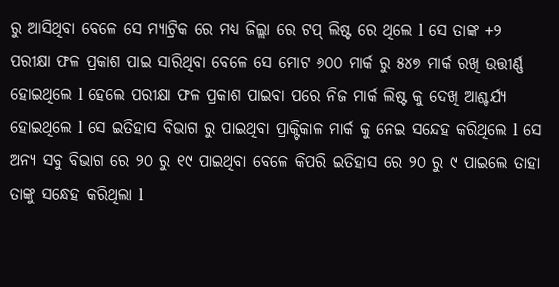ରୁ ଆସିଥିବା ବେଳେ ସେ ମ୍ୟାଟ୍ରିକ ରେ ମଧ୍ୟ ଜିଲ୍ଲା ରେ ଟପ୍ ଲିଷ୍ଟ ରେ ଥିଲେ l ସେ ତାଙ୍କ +୨ ପରୀକ୍ଷା ଫଳ ପ୍ରକାଶ ପାଇ ସାରିଥିବା ବେଳେ ସେ ମୋଟ ୬୦୦ ମାର୍କ ରୁ ୫୪୭ ମାର୍କ ରଖି ଉତ୍ତୀର୍ଣ୍ଣ ହୋଇଥିଲେ l ହେଲେ ପରୀକ୍ଷା ଫଳ ପ୍ରକାଶ ପାଇବା ପରେ ନିଜ ମାର୍କ ଲିଷ୍ଟ କୁ ଦେଖି ଆଶ୍ଚର୍ଯ୍ୟ ହୋଇଥିଲେ l ସେ ଇତିହାସ ବିଭାଗ ରୁ ପାଇଥିବା ପ୍ରାକ୍ଟିକାଳ ମାର୍କ କୁ ନେଇ ସନ୍ଦେହ କରିଥିଲେ l ସେ ଅନ୍ୟ ସବୁ ବିଭାଗ ରେ ୨୦ ରୁ ୧୯ ପାଇଥିବା ବେଳେ କିପରି ଇତିହାସ ରେ ୨୦ ରୁ ୯ ପାଇଲେ ତାହା ତାଙ୍କୁ ସନ୍ଧେହ କରିଥିଲା l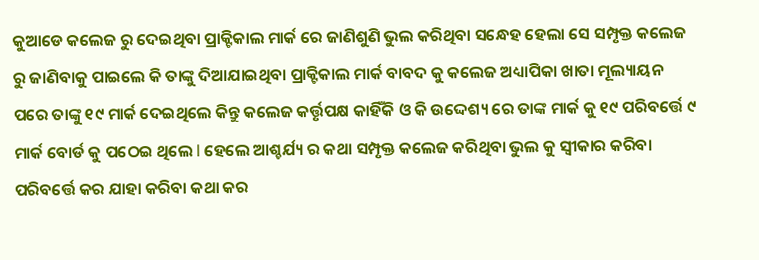କୁଆଡେ କଲେଜ ରୁ ଦେଇଥିବା ପ୍ରାକ୍ଟିକାଲ ମାର୍କ ରେ ଜାଣିଶୁଣି ଭୁଲ କରିଥିବା ସନ୍ଧେହ ହେଲା ସେ ସମ୍ପୃକ୍ତ କଲେଜ ରୁ ଜାଣିବାକୁ ପାଇଲେ କି ତାଙ୍କୁ ଦିଆଯାଇଥିବା ପ୍ରାକ୍ଟିକାଲ ମାର୍କ ବାବଦ କୁ କଲେଜ ଅଧ୍ୟାପିକା ଖାତା ମୂଲ୍ୟାୟନ ପରେ ତାଙ୍କୁ ୧୯ ମାର୍କ ଦେଇଥିଲେ କିନ୍ତୁ କଲେଜ କର୍ତ୍ତୃପକ୍ଷ କାହିଁକି ଓ କି ଉଦ୍ଦେଶ୍ୟ ରେ ତାଙ୍କ ମାର୍କ କୁ ୧୯ ପରିବର୍ତ୍ତେ ୯ ମାର୍କ ବୋର୍ଡ କୁ ପଠେଇ ଥିଲେ l ହେଲେ ଆଶ୍ଚର୍ଯ୍ୟ ର କଥା ସମ୍ପୃକ୍ତ କଲେଜ କରିଥିବା ଭୁଲ କୁ ସ୍ବୀକାର କରିବା ପରିବର୍ତ୍ତେ କର ଯାହା କରିବା କଥା କର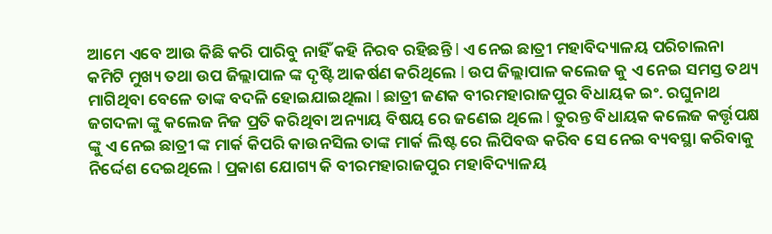ଆମେ ଏବେ ଆଉ କିଛି କରି ପାରିବୁ ନାହିଁ କହି ନିରବ ରହିଛନ୍ତି l ଏ ନେଇ ଛାତ୍ରୀ ମହାବିଦ୍ୟାଳୟ ପରିଚାଲନା କମିଟି ମୁଖ୍ୟ ତଥା ଉପ ଜିଲ୍ଲାପାଳ ଙ୍କ ଦୃଷ୍ଟି ଆକର୍ଷଣ କରିଥିଲେ l ଉପ ଜିଲ୍ଲାପାଳ କଲେଜ କୁ ଏ ନେଇ ସମସ୍ତ ତଥ୍ୟ ମାଗିଥିବା ବେଳେ ତାଙ୍କ ବଦଳି ହୋଇଯାଇଥିଲା l ଛାତ୍ରୀ ଜଣକ ବୀରମହାରାଜପୁର ବିଧାୟକ ଇଂ. ରଘୁନାଥ ଜଗଦଳା ଙ୍କୁ କଲେଜ ନିଜ ପ୍ରତି କରିଥିବା ଅନ୍ୟାୟ ବିଷୟ ରେ ଜଣେଇ ଥିଲେ l ତୁରନ୍ତ ବିଧାୟକ କଲେଜ କର୍ତ୍ତୃପକ୍ଷ ଙ୍କୁ ଏ ନେଇ ଛାତ୍ରୀ ଙ୍କ ମାର୍କ କିପରି କାଉନସିଲ ତାଙ୍କ ମାର୍କ ଲିଷ୍ଟ ରେ ଲିପିବଦ୍ଧ କରିବ ସେ ନେଇ ବ୍ୟବସ୍ଥା କରିବାକୁ ନିର୍ଦ୍ଦେଶ ଦେଇଥିଲେ l ପ୍ରକାଶ ଯୋଗ୍ୟ କି ବୀରମହାରାଜପୁର ମହାବିଦ୍ୟାଳୟ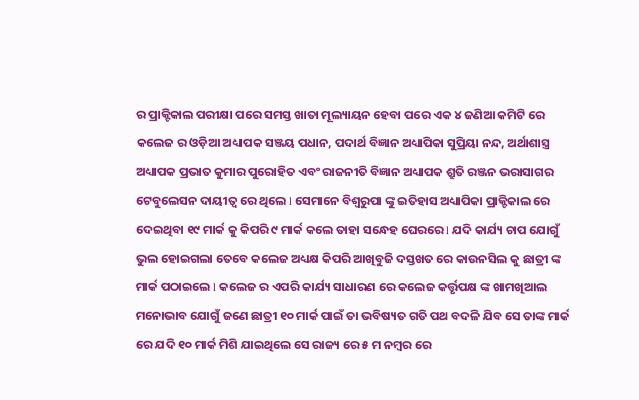ର ପ୍ରାକ୍ଟିକାଲ ପରୀକ୍ଷା ପରେ ସମସ୍ତ ଖାତା ମୂଲ୍ୟାୟନ ହେବା ପରେ ଏକ ୪ ଜଣିଆ କମିଟି ରେ କଲେଜ ର ଓଡ଼ିଆ ଅଧ୍ୟାପକ ସଞ୍ଜୟ ପଧାନ, ପଦାର୍ଥ ବିଜ୍ଞାନ ଅଧ୍ୟାପିକା ସୁପ୍ରିୟା ନନ୍ଦ, ଅର୍ଥାଶାସ୍ତ୍ର ଅଧ୍ୟାପକ ପ୍ରଭାତ କୁମାର ପୁରୋହିତ ଏବଂ ରାଜନୀତି ବିଜ୍ଞାନ ଅଧ୍ୟାପକ ଶ୍ରୁତି ରଞ୍ଜନ ଭରାସାଗର ଟେବୁଲେସନ ଦାୟୀତ୍ଵ ରେ ଥିଲେ l ସେମାନେ ବିଶ୍ୱରୁପା ଙ୍କୁ ଇତିହାସ ଅଧ୍ୟାପିକା ପ୍ରାକ୍ଟିକାଲ ରେ ଦେଇଥିବା ୧୯ ମାର୍କ କୁ କିପରି ୯ ମାର୍କ କଲେ ତାହା ସନ୍ଧେହ ଘେରରେ l ଯଦି କାର୍ଯ୍ୟ ଚାପ ଯୋଗୁଁ ଭୁଲ ହୋଇଗଲା ତେବେ କଲେଜ ଅଧ୍ୟକ୍ଷ କିପରି ଆଖିବୁଜି ଦସ୍ତଖତ ରେ କାଉନସିଲ କୁ ଛାତ୍ରୀ ଙ୍କ ମାର୍କ ପଠାଇଲେ l କଲେଜ ର ଏପରି କାର୍ଯ୍ୟ ସାଧାରଣ ରେ କଲେଜ କର୍ତ୍ତୃପକ୍ଷ ଙ୍କ ଖାମଖିଆଲ ମନୋଭାବ ଯୋଗୁଁ ଜଣେ ଛାତ୍ରୀ ୧୦ ମାର୍କ ପାଇଁ ତା ଭବିଷ୍ୟତ ଗତି ପଥ ବଦଳି ଯିବ ସେ ତାଙ୍କ ମାର୍କ ରେ ଯଦି ୧୦ ମାର୍କ ମିଶି ଯାଇଥିଲେ ସେ ରାଜ୍ୟ ରେ ୫ ମ ନମ୍ବର ରେ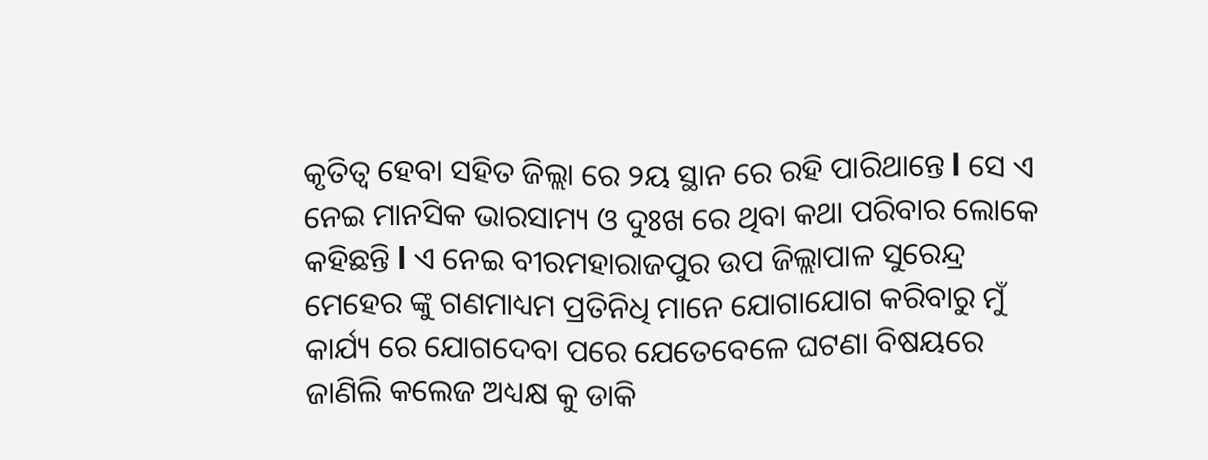କୃତିତ୍ୱ ହେବା ସହିତ ଜିଲ୍ଲା ରେ ୨ୟ ସ୍ଥାନ ରେ ରହି ପାରିଥାନ୍ତେ l ସେ ଏ ନେଇ ମାନସିକ ଭାରସାମ୍ୟ ଓ ଦୁଃଖ ରେ ଥିବା କଥା ପରିବାର ଲୋକେ କହିଛନ୍ତି l ଏ ନେଇ ବୀରମହାରାଜପୁର ଉପ ଜିଲ୍ଲାପାଳ ସୁରେନ୍ଦ୍ର ମେହେର ଙ୍କୁ ଗଣମାଧ୍ୟମ ପ୍ରତିନିଧି ମାନେ ଯୋଗାଯୋଗ କରିବାରୁ ମୁଁ କାର୍ଯ୍ୟ ରେ ଯୋଗଦେବା ପରେ ଯେତେବେଳେ ଘଟଣା ବିଷୟରେ ଜାଣିଲି କଲେଜ ଅଧ୍ୟକ୍ଷ କୁ ଡାକି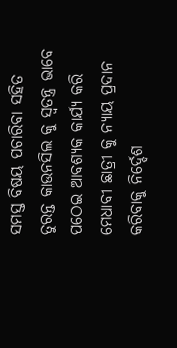ସମସ୍ତ ବିଷୟ ପଚାରିବା ସହିତ ତୁରନ୍ତ କାଉନସିଲ କୁ ସ୍ଵତନ୍ତ୍ର ଭାବେ ପଠେଇ ଆବଶ୍ୟକ କାର୍ଯ୍ୟ କରି ମେଧାବୀ ଛାତ୍ରୀ କୁ ନ୍ୟାୟ ପ୍ରଦାନ କରିବାକୁ ନିର୍ଦ୍ଦେଶ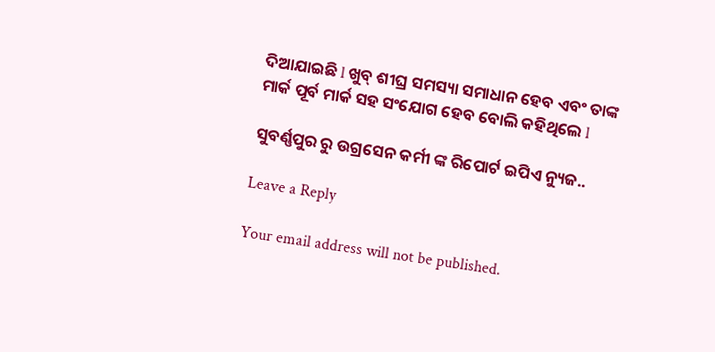ଦିଆଯାଇଛି l ଖୁବ୍ ଶୀଘ୍ର ସମସ୍ୟା ସମାଧାନ ହେବ ଏବଂ ତାଙ୍କ ମାର୍କ ପୂର୍ବ ମାର୍କ ସହ ସଂଯୋଗ ହେବ ବୋଲି କହିଥିଲେ l

ସୁବର୍ଣ୍ଣପୁର ରୁ ଉଗ୍ରସେନ କର୍ମୀ ଙ୍କ ରିପୋର୍ଟ ଇପିଏ ନ୍ୟୁଜ..

Leave a Reply

Your email address will not be published.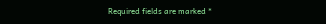Required fields are marked *